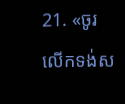21. «ចូរលើកទង់ស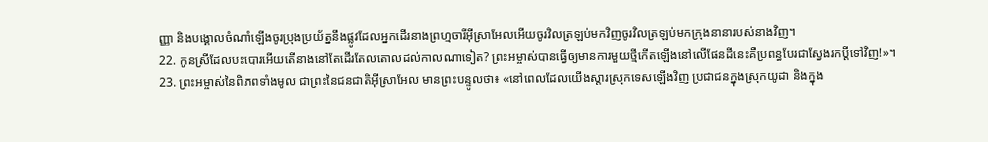ញ្ញា និងបង្គោលចំណាំឡើងចូរប្រុងប្រយ័ត្ននឹងផ្លូវដែលអ្នកដើរនាងព្រហ្មចារីអ៊ីស្រាអែលអើយចូរវិលត្រឡប់មកវិញចូរវិលត្រឡប់មកក្រុងនានារបស់នាងវិញ។
22. កូនស្រីដែលបះបោរអើយតើនាងនៅតែដើរតែលតោលដល់កាលណាទៀត? ព្រះអម្ចាស់បានធ្វើឲ្យមានការមួយថ្មីកើតឡើងនៅលើផែនដីនេះគឺប្រពន្ធបែរជាស្វែងរកប្ដីទៅវិញ!»។
23. ព្រះអម្ចាស់នៃពិភពទាំងមូល ជាព្រះនៃជនជាតិអ៊ីស្រាអែល មានព្រះបន្ទូលថា៖ «នៅពេលដែលយើងស្ដារស្រុកទេសឡើងវិញ ប្រជាជនក្នុងស្រុកយូដា និងក្នុង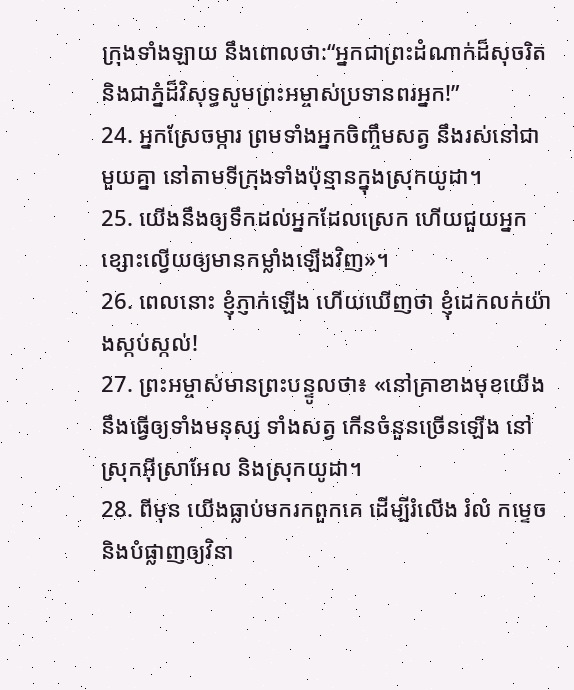ក្រុងទាំងឡាយ នឹងពោលថា:“អ្នកជាព្រះដំណាក់ដ៏សុចរិត និងជាភ្នំដ៏វិសុទ្ធសូមព្រះអម្ចាស់ប្រទានពរអ្នក!”
24. អ្នកស្រែចម្ការ ព្រមទាំងអ្នកចិញ្ចឹមសត្វ នឹងរស់នៅជាមួយគ្នា នៅតាមទីក្រុងទាំងប៉ុន្មានក្នុងស្រុកយូដា។
25. យើងនឹងឲ្យទឹកដល់អ្នកដែលស្រេក ហើយជួយអ្នកខ្សោះល្វើយឲ្យមានកម្លាំងឡើងវិញ»។
26. ពេលនោះ ខ្ញុំភ្ញាក់ឡើង ហើយឃើញថា ខ្ញុំដេកលក់យ៉ាងស្កប់ស្កល់!
27. ព្រះអម្ចាស់មានព្រះបន្ទូលថា៖ «នៅគ្រាខាងមុខយើងនឹងធ្វើឲ្យទាំងមនុស្ស ទាំងសត្វ កើនចំនួនច្រើនឡើង នៅស្រុកអ៊ីស្រាអែល និងស្រុកយូដា។
28. ពីមុន យើងធ្លាប់មករកពួកគេ ដើម្បីរំលើង រំលំ កម្ទេច និងបំផ្លាញឲ្យវិនា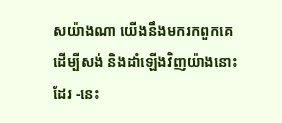សយ៉ាងណា យើងនឹងមករកពួកគេ ដើម្បីសង់ និងដាំឡើងវិញយ៉ាងនោះដែរ -នេះ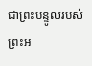ជាព្រះបន្ទូលរបស់ព្រះអ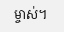ម្ចាស់។